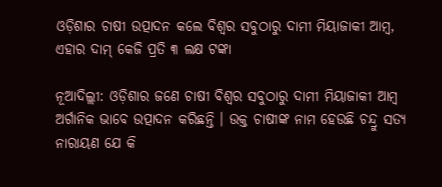ଓଡ଼ିଶାର ଚାଷୀ ଉତ୍ପାଦନ କଲେ ବିଶ୍ୱର ସବୁଠାରୁ ଦାମୀ ମିୟାଜାକୀ ଆମ୍ବ, ଏହାର ଦାମ୍ କେଜି ପ୍ରତି ୩ ଲକ୍ଷ ଟଙ୍କା

ନୂଆଦିଲ୍ଲୀ: ଓଡ଼ିଶାର ଜଣେ ଚାଷୀ ବିଶ୍ୱର ସବୁଠାରୁ ଦାମୀ ମିୟାଜାକୀ ଆମ୍ବ ଅର୍ଗାନିକ ଭାବେ ଉତ୍ପାଦନ କରିଛନ୍ତି । ଉକ୍ତ ଚାଷୀଙ୍କ ନାମ ହେଉଛି ଚନ୍ଦ୍ରୁ ସତ୍ୟ ନାରାୟଣ ଯେ କି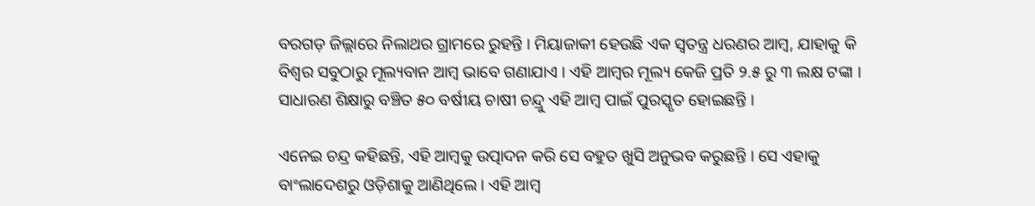ବରଗଡ଼ ଜିଲ୍ଲାରେ ନିଲାଥର ଗ୍ରାମରେ ରୁହନ୍ତି । ମିୟାଜାକୀ ହେଉଛି ଏକ ସ୍ୱତନ୍ତ୍ର ଧରଣର ଆମ୍ବ, ଯାହାକୁ କି ବିଶ୍ୱର ସବୁଠାରୁ ମୂଲ୍ୟବାନ ଆମ୍ବ ଭାବେ ଗଣାଯାଏ । ଏହି ଆମ୍ବର ମୂଲ୍ୟ କେଜି ପ୍ରତି ୨.୫ ରୁ ୩ ଲକ୍ଷ ଟଙ୍କା । ସାଧାରଣ ଶିକ୍ଷାରୁ ବଞ୍ଚିତ ୫୦ ବର୍ଷୀୟ ଚାଷୀ ଚନ୍ଦ୍ରୁ ଏହି ଆମ୍ବ ପାଇଁ ପୁରସ୍କୃତ ହୋଇଛନ୍ତି ।

ଏନେଇ ଚନ୍ଦ୍ର କହିଛନ୍ତି, ଏହି ଆମ୍ବକୁ ଉତ୍ପାଦନ କରି ସେ ବହୁତ ଖୁସି ଅନୁଭବ କରୁଛନ୍ତି । ସେ ଏହାକୁ ବାଂଲାଦେଶରୁ ଓଡ଼ିଶାକୁ ଆଣିଥିଲେ । ଏହି ଆମ୍ବ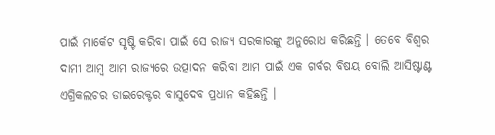ପାଇଁ ମାର୍କେଟ ସୃଷ୍ଟି କରିବା ପାଇଁ ସେ ରାଜ୍ୟ ସରକାରଙ୍କୁ ଅନୁରୋଧ କରିଛନ୍ତି । ତେବେ ବିଶ୍ୱର ଦାମୀ ଆମ୍ବ ଆମ ରାଜ୍ୟରେ ଉତ୍ପାଦନ କରିବା ଆମ ପାଇଁ ଏକ ଗର୍ବର ବିଷୟ ବୋଲି ଆସିଷ୍ଟାଣ୍ଟ ଏଗ୍ରିକଲଚର ଡାଇରେକ୍ଟର ବାସୁଦେବ ପ୍ରଧାନ କହିଛନ୍ତି ।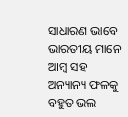ସାଧାରଣ ଭାବେ ଭାରତୀୟ ମାନେ ଆମ୍ବ ସହ ଅନ୍ୟାନ୍ୟ ଫଳକୁ ବହୁତ ଭଲ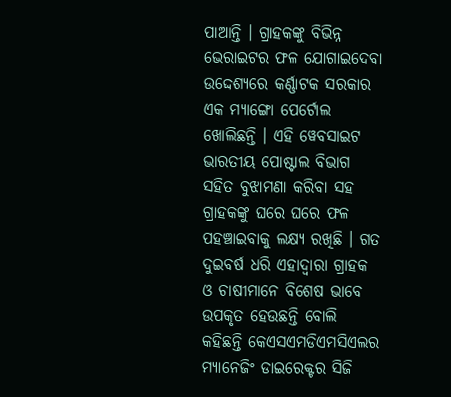ପାଆନ୍ତି । ଗ୍ରାହକଙ୍କୁ ବିଭିନ୍ନ ଭେରାଇଟର ଫଳ ଯୋଗାଇଦେବା ଉଦ୍ଦେଶ୍ୟରେ କର୍ଣ୍ଣାଟକ ସରକାର ଏକ ମ୍ୟାଙ୍ଗୋ ପେର୍ଟୋଲ ଖୋଲିଛନ୍ତି । ଏହି ୱେବସାଇଟ ଭାରତୀୟ ପୋଷ୍ଟାଲ ବିଭାଗ ସହିତ ବୁଝାମଣା କରିବା ସହ ଗ୍ରାହକଙ୍କୁ ଘରେ ଘରେ ଫଳ ପହଞ୍ଚାଇବାକୁ ଲକ୍ଷ୍ୟ ରଖିଛି । ଗତ ଦୁଇବର୍ଷ ଧରି ଏହାଦ୍ୱାରା ଗ୍ରାହକ ଓ ଚାଷୀମାନେ ବିଶେଷ ଭାବେ ଉପକୃତ ହେଉଛନ୍ତି ବୋଲି କହିଛନ୍ତି କେଏସଏମଡିଏମସିଏଲର ମ୍ୟାନେଜିଂ ଡାଇରେକ୍ଟର ସିଜି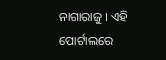ନାଗାରାଜୁ । ଏହି ପୋର୍ଟାଲରେ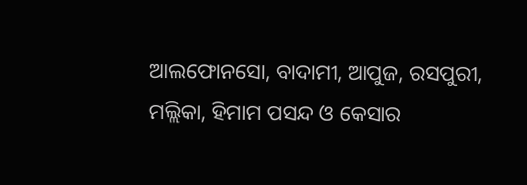ଆଲଫୋନସୋ, ବାଦାମୀ, ଆପୁଜ, ରସପୁରୀ, ମଲ୍ଲିକା, ହିମାମ ପସନ୍ଦ ଓ କେସାର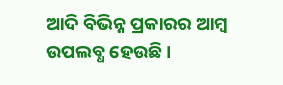ଆଦି ବିଭିନ୍ନ ପ୍ରକାରର ଆମ୍ବ ଉପଲବ୍ଧ ହେଉଛି ।